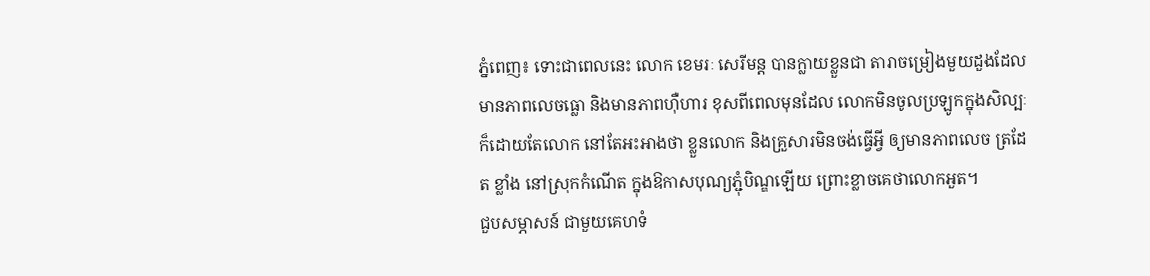ភ្នំពេញ៖ ទោះជាពេលនេះ លោក ខេមរៈ សេរីមន្ត បានក្លាយខ្លួនជា តារាចម្រៀងមួយដួងដែលមានភាពលេចធ្លោ និងមានភាពហ៊ឺហារ ខុសពីពេលមុនដែល លោកមិនចូលប្រឡូកក្នុងសិល្បៈ ក៏ដោយតែលោក នៅតែអះអាងថា ខ្លួនលោក និងគ្រួសារមិនចង់ធ្វើអ្វី ឲ្យមានភាពលេច ត្រដែត ខ្លាំង នៅស្រុកកំណើត ក្នុងឱកាសបុណ្យភ្ជុំបិណ្ឌឡើយ ព្រោះខ្លាចគេថាលោកអួត។
ជួបសម្ភាសន៍ ជាមួយគេហទំ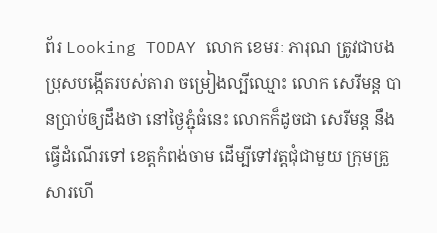ព័រ Looking TODAY លោក ខេមរៈ ភារុណ ត្រូវជាបងប្រុសបង្កើតរបស់តារា ចម្រៀងល្បីឈ្មោះ លោក សេរីមន្ត បានប្រាប់ឲ្យដឹងថា នៅថ្ងៃភ្ជុំធំនេះ លោកក៏ដូចជា សេរីមន្ត នឹងធ្វើដំណើរទៅ ខេត្តកំពង់ចាម ដើម្បីទៅវត្តជុំជាមួយ ក្រុមគ្រួសារហើ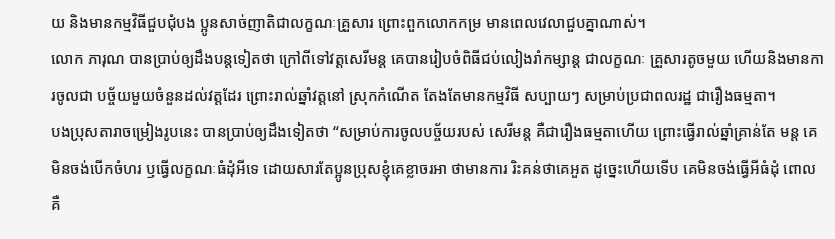យ និងមានកម្មវិធីជួបជុំបង ប្អូនសាច់ញាតិជាលក្ខណៈគ្រួសារ ព្រោះពួកលោកកម្រ មានពេលវេលាជួបគ្នាណាស់។
លោក ភារុណ បានប្រាប់ឲ្យដឹងបន្តទៀតថា ក្រៅពីទៅវត្តសេរីមន្ត គេបានរៀបចំពិធីជប់លៀងរាំកម្សាន្ត ជាលក្ខណៈ គ្រួសារតូចមួយ ហើយនិងមានការចូលជា បច្ច័យមួយចំនួនដល់វត្តដែរ ព្រោះរាល់ឆ្នាំវត្តនៅ ស្រុកកំណើត តែងតែមានកម្មវិធី សប្បាយៗ សម្រាប់ប្រជាពលរដ្ឋ ជារឿងធម្មតា។
បងប្រុសតារាចម្រៀងរូបនេះ បានប្រាប់ឲ្យដឹងទៀតថា “សម្រាប់ការចូលបច្ច័យរបស់ សេរីមន្ត គឺជារឿងធម្មតាហើយ ព្រោះធ្វើរាល់ឆ្នាំគ្រាន់តែ មន្ត គេមិនចង់បើកចំហរ ឫធ្វើលក្ខណៈធំដុំអីទេ ដោយសារតែប្អូនប្រុសខ្ញុំគេខ្លាចរអា ថាមានការ រិះគន់ថាគេអួត ដូច្នេះហើយទើប គេមិនចង់ធ្វើអីធំដុំ ពោលគឺ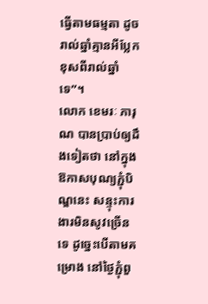ធ្វើតាមធម្មតា ដូចរាល់ឆ្នាំគ្មានអីប្លែក ខុសពីរាល់ឆ្នាំទេ”។
លោក ខេមរៈ ភារុណ បានប្រាប់ឲ្យដឹងទៀតថា នៅក្នុងឱកាសបុណ្យភ្ជុំបិណ្ឌនេះ សន្ទុះការងារមិនសូវច្រើនទេ ដូច្នេះបើតាមគម្រោង នៅថ្ងៃភ្ជុំពួ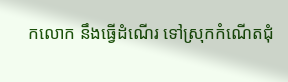កលោក នឹងធ្វើដំណើរ ទៅស្រុកកំណើតជុំ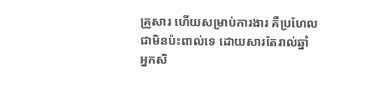គ្រួសារ ហើយសម្រាប់ការងារ គឺប្រហែលជាមិនប៉ះពាល់ទេ ដោយសារតែរាល់ឆ្នាំ អ្នកសិ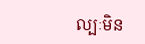ល្បៈមិន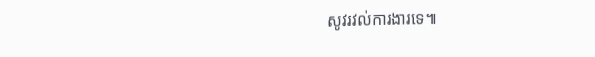សូវរវល់ការងារទេ៕